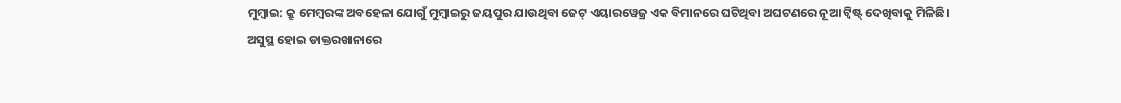ମୁମ୍ବାଇ: କ୍ରୁ ମେମ୍ବରଙ୍କ ଅବହେଳା ଯୋଗୁଁ ମୁମ୍ବାଇରୁ ଜୟପୁର ଯାଉଥିବା ଜେଟ୍ ଏୟାରୱେଜ୍ର ଏକ ବିମାନରେ ଘଟିଥିବା ଅଘଟଣରେ ନୂଆ ଟ୍ୱିଷ୍ଟ୍ ଦେଖିବାକୁ ମିଳିଛି।
ଅସୁସ୍ଥ ହୋଇ ଡାକ୍ତରଖାନାରେ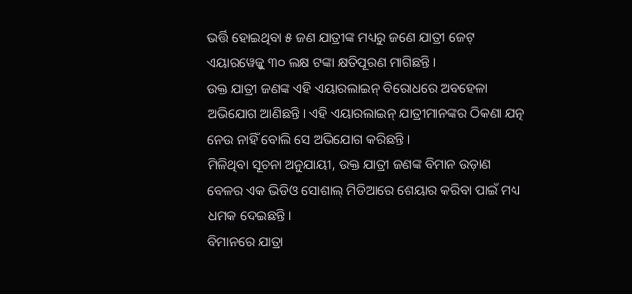ଭର୍ତ୍ତି ହୋଇଥିବା ୫ ଜଣ ଯାତ୍ରୀଙ୍କ ମଧ୍ୟରୁ ଜଣେ ଯାତ୍ରୀ ଜେଟ୍ ଏୟାରୱେଜ୍କୁ ୩୦ ଲକ୍ଷ ଟଙ୍କା କ୍ଷତିପୂରଣ ମାଗିଛନ୍ତି।
ଉକ୍ତ ଯାତ୍ରୀ ଜଣଙ୍କ ଏହି ଏୟାରଲାଇନ୍ ବିରୋଧରେ ଅବହେଳା ଅଭିଯୋଗ ଆଣିଛନ୍ତି। ଏହି ଏୟାରଲାଇନ୍ ଯାତ୍ରୀମାନଙ୍କର ଠିକଣା ଯତ୍ନ ନେଉ ନାହିଁ ବୋଲି ସେ ଅଭିଯୋଗ କରିଛନ୍ତି।
ମିଳିଥିବା ସୂଚନା ଅନୁଯାୟୀ, ଉକ୍ତ ଯାତ୍ରୀ ଜଣଙ୍କ ବିମାନ ଉଡ଼ାଣ ବେଳର ଏକ ଭିଡିଓ ସୋଶାଲ୍ ମିଡିଆରେ ଶେୟାର କରିବା ପାଇଁ ମଧ୍ୟ ଧମକ ଦେଇଛନ୍ତି।
ବିମାନରେ ଯାତ୍ରା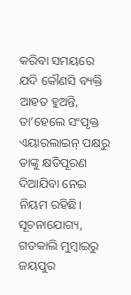କରିବା ସମୟରେ ଯଦି କୌଣସି ବ୍ୟକ୍ତି ଆହତ ହୁଅନ୍ତି, ତା’ହେଲେ ସଂପୃକ୍ତ ଏୟାରଲାଇନ୍ ପକ୍ଷରୁ ତାଙ୍କୁ କ୍ଷତିପୂରଣ ଦିଆଯିବା ନେଇ ନିୟମ ରହିଛି।
ସୂଚନାଯୋଗ୍ୟ, ଗତକାଲି ମୁମ୍ବାଇରୁ ଜୟପୁର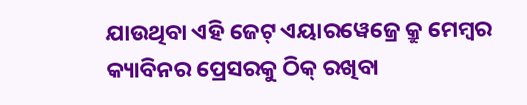ଯାଉଥିବା ଏହି ଜେଟ୍ ଏୟାରୱେଜ୍ରେ କ୍ରୁ ମେମ୍ବର କ୍ୟାବିନର ପ୍ରେସରକୁ ଠିକ୍ ରଖିବା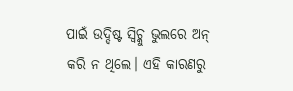ପାଇଁ ଉଦ୍ଦିଷ୍ଟ ସ୍ୱିଚ୍କୁ ଭୁଲରେ ଅନ୍ କରି ନ ଥିଲେ। ଏହି କାରଣରୁ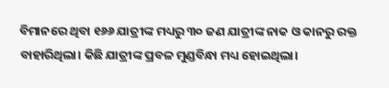ବିମାନରେ ଥିବା ୧୬୬ ଯାତ୍ରୀଙ୍କ ମଧ୍ୟରୁ ୩୦ ଜଣ ଯାତ୍ରୀଙ୍କ ନାକ ଓ କାନରୁ ରକ୍ତ ବାହାରିଥିଲା। କିଛି ଯାତ୍ରୀଙ୍କ ପ୍ରବଳ ମୁଣ୍ଡବିନ୍ଧା ମଧ୍ୟ ହୋଇଥିଲା।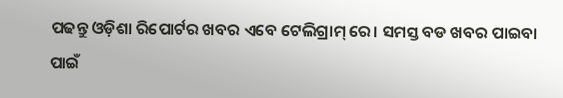ପଢନ୍ତୁ ଓଡ଼ିଶା ରିପୋର୍ଟର ଖବର ଏବେ ଟେଲିଗ୍ରାମ୍ ରେ। ସମସ୍ତ ବଡ ଖବର ପାଇବା ପାଇଁ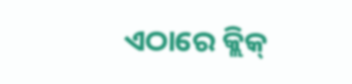ଏଠାରେ କ୍ଲିକ୍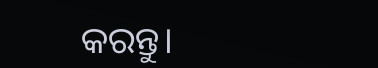କରନ୍ତୁ।